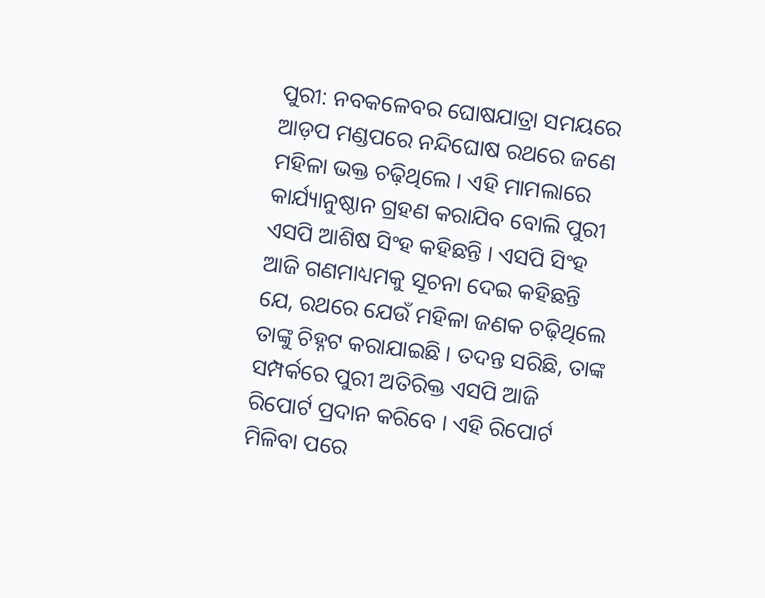ପୁରୀ: ନବକଳେବର ଘୋଷଯାତ୍ରା ସମୟରେ ଆଡ଼ପ ମଣ୍ଡପରେ ନନ୍ଦିଘୋଷ ରଥରେ ଜଣେ ମହିଳା ଭକ୍ତ ଚଢ଼ିଥିଲେ । ଏହି ମାମଲାରେ କାର୍ଯ୍ୟାନୁଷ୍ଠାନ ଗ୍ରହଣ କରାଯିବ ବୋଲି ପୁରୀ ଏସପି ଆଶିଷ ସିଂହ କହିଛନ୍ତି । ଏସପି ସିଂହ ଆଜି ଗଣମାଧ୍ୟମକୁ ସୂଚନା ଦେଇ କହିଛନ୍ତି ଯେ, ରଥରେ ଯେଉଁ ମହିଳା ଜଣକ ଚଢ଼ିଥିଲେ ତାଙ୍କୁ ଚିହ୍ନଟ କରାଯାଇଛି । ତଦନ୍ତ ସରିଛି, ତାଙ୍କ ସମ୍ପର୍କରେ ପୁରୀ ଅତିରିକ୍ତ ଏସପି ଆଜି ରିପୋର୍ଟ ପ୍ରଦାନ କରିବେ । ଏହି ରିପୋର୍ଟ ମିଳିବା ପରେ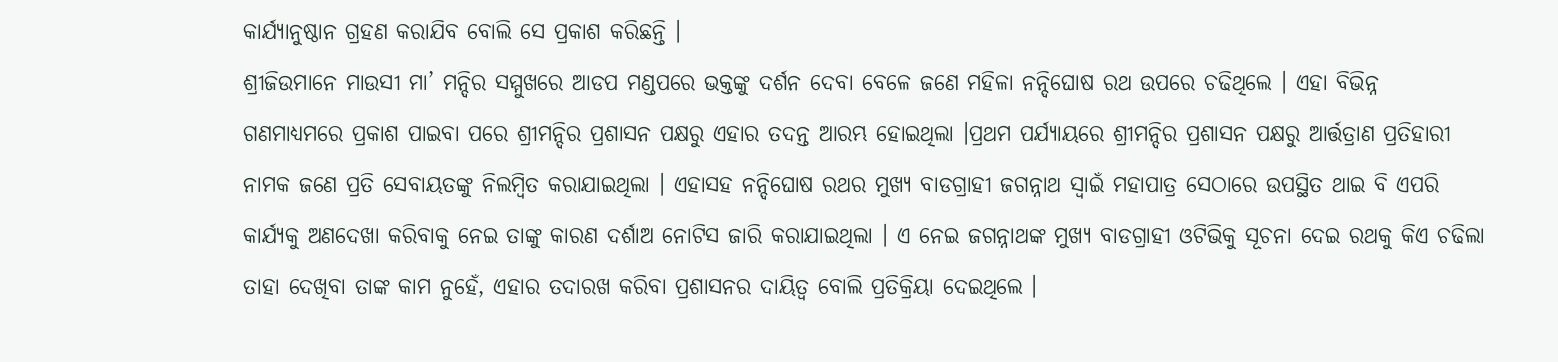କାର୍ଯ୍ୟାନୁଷ୍ଠାନ ଗ୍ରହଣ କରାଯିବ ବୋଲି ସେ ପ୍ରକାଶ କରିଛନ୍ତି ।
ଶ୍ରୀଜିଉମାନେ ମାଉସୀ ମା’ ମନ୍ଦିର ସମ୍ମୁଖରେ ଆଡପ ମଣ୍ଡପରେ ଭକ୍ତଙ୍କୁ ଦର୍ଶନ ଦେବା ବେଳେ ଜଣେ ମହିଳା ନନ୍ଦିଘୋଷ ରଥ ଉପରେ ଚଢିଥିଲେ । ଏହା ବିଭିନ୍ନ ଗଣମାଧ୍ୟମରେ ପ୍ରକାଶ ପାଇବା ପରେ ଶ୍ରୀମନ୍ଦିର ପ୍ରଶାସନ ପକ୍ଷରୁ ଏହାର ତଦନ୍ତ ଆରମ୍ଭ ହୋଇଥିଲା ।ପ୍ରଥମ ପର୍ଯ୍ୟାୟରେ ଶ୍ରୀମନ୍ଦିର ପ୍ରଶାସନ ପକ୍ଷରୁ ଆର୍ତ୍ତତ୍ରାଣ ପ୍ରତିହାରୀ ନାମକ ଜଣେ ପ୍ରତି ସେବାୟତଙ୍କୁ ନିଲମ୍ବିତ କରାଯାଇଥିଲା । ଏହାସହ ନନ୍ଦିଘୋଷ ରଥର ମୁଖ୍ୟ ବାଡଗ୍ରାହୀ ଜଗନ୍ନାଥ ସ୍ୱାଇଁ ମହାପାତ୍ର ସେଠାରେ ଉପସ୍ଥିତ ଥାଇ ବି ଏପରି କାର୍ଯ୍ୟକୁ ଅଣଦେଖା କରିବାକୁ ନେଇ ତାଙ୍କୁ କାରଣ ଦର୍ଶାଅ ନୋଟିସ ଜାରି କରାଯାଇଥିଲା । ଏ ନେଇ ଜଗନ୍ନାଥଙ୍କ ମୁଖ୍ୟ ବାଡଗ୍ରାହୀ ଓଟିଭିକୁ ସୂଚନା ଦେଇ ରଥକୁ କିଏ ଚଢିଲା ତାହା ଦେଖିବା ତାଙ୍କ କାମ ନୁହେଁ, ଏହାର ତଦାରଖ କରିବା ପ୍ରଶାସନର ଦାୟିତ୍ୱ ବୋଲି ପ୍ରତିକ୍ରିୟା ଦେଇଥିଲେ ।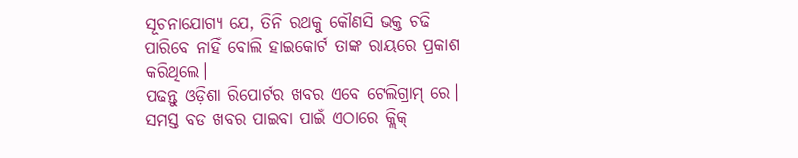ସୂଚନାଯୋଗ୍ୟ ଯେ, ତିନି ରଥକୁ କୌଣସି ଭକ୍ତ ଚଢି ପାରିବେ ନାହିଁ ବୋଲି ହାଇକୋର୍ଟ ତାଙ୍କ ରାୟରେ ପ୍ରକାଶ କରିଥିଲେ।
ପଢନ୍ତୁ ଓଡ଼ିଶା ରିପୋର୍ଟର ଖବର ଏବେ ଟେଲିଗ୍ରାମ୍ ରେ। ସମସ୍ତ ବଡ ଖବର ପାଇବା ପାଇଁ ଏଠାରେ କ୍ଲିକ୍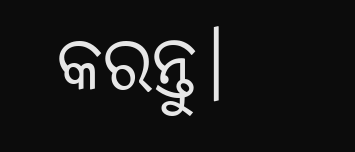କରନ୍ତୁ।